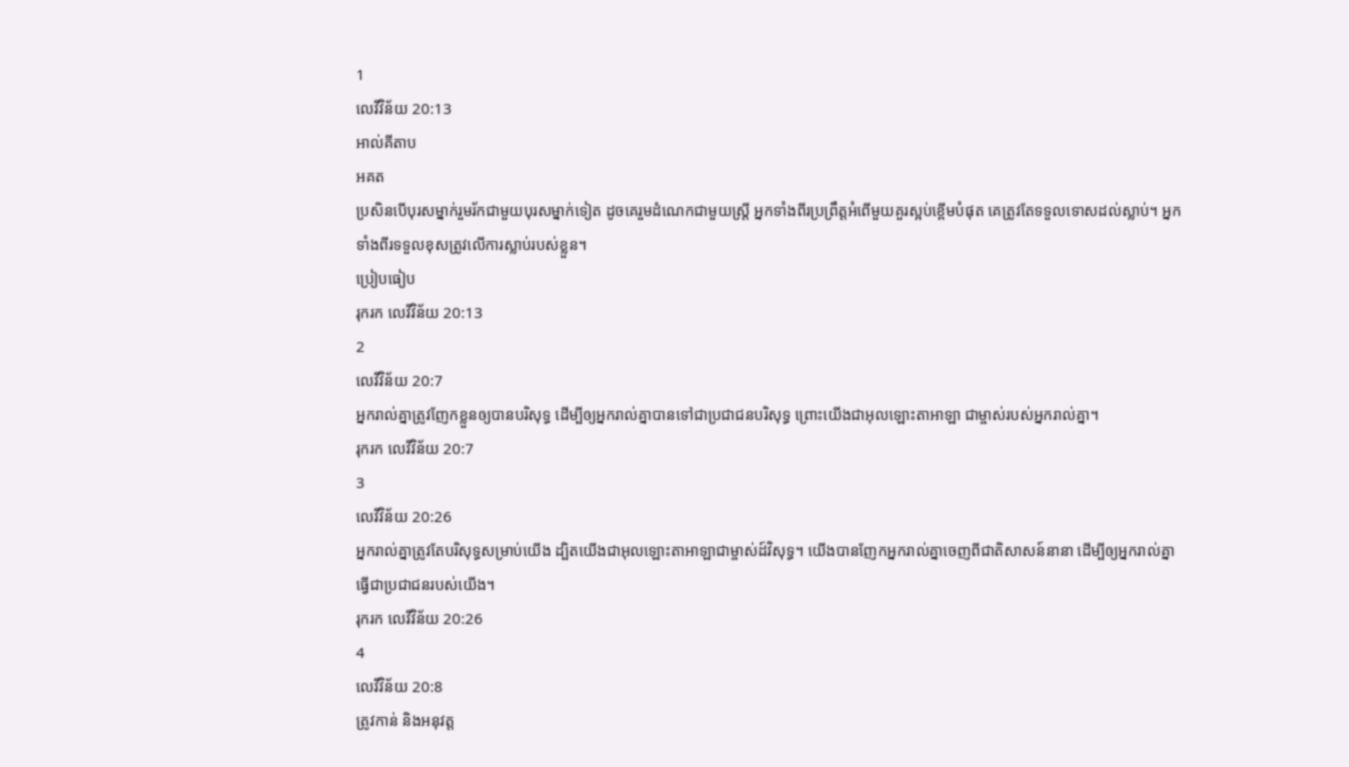1
លេវីវិន័យ 20:13
អាល់គីតាប
អគត
ប្រសិនបើបុរសម្នាក់រួមរ័កជាមួយបុរសម្នាក់ទៀត ដូចគេរួមដំណេកជាមួយស្ត្រី អ្នកទាំងពីរប្រព្រឹត្តអំពើមួយគួរស្អប់ខ្ពើមបំផុត គេត្រូវតែទទួលទោសដល់ស្លាប់។ អ្នកទាំងពីរទទួលខុសត្រូវលើការស្លាប់របស់ខ្លួន។
ប្រៀបធៀប
រុករក លេវីវិន័យ 20:13
2
លេវីវិន័យ 20:7
អ្នករាល់គ្នាត្រូវញែកខ្លួនឲ្យបានបរិសុទ្ធ ដើម្បីឲ្យអ្នករាល់គ្នាបានទៅជាប្រជាជនបរិសុទ្ធ ព្រោះយើងជាអុលឡោះតាអាឡា ជាម្ចាស់របស់អ្នករាល់គ្នា។
រុករក លេវីវិន័យ 20:7
3
លេវីវិន័យ 20:26
អ្នករាល់គ្នាត្រូវតែបរិសុទ្ធសម្រាប់យើង ដ្បិតយើងជាអុលឡោះតាអាឡាជាម្ចាស់ដ៍វិសុទ្ធ។ យើងបានញែកអ្នករាល់គ្នាចេញពីជាតិសាសន៍នានា ដើម្បីឲ្យអ្នករាល់គ្នាធ្វើជាប្រជាជនរបស់យើង។
រុករក លេវីវិន័យ 20:26
4
លេវីវិន័យ 20:8
ត្រូវកាន់ និងអនុវត្ត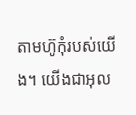តាមហ៊ូកុំរបស់យើង។ យើងជាអុល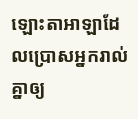ឡោះតាអាឡាដែលប្រោសអ្នករាល់គ្នាឲ្យ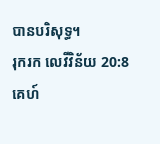បានបរិសុទ្ធ។
រុករក លេវីវិន័យ 20:8
គេហ៍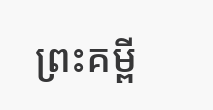ព្រះគម្ពី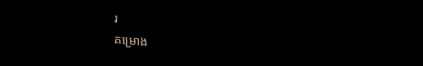រ
គម្រោង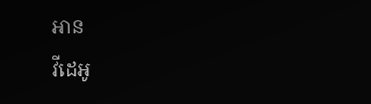អាន
វីដេអូ